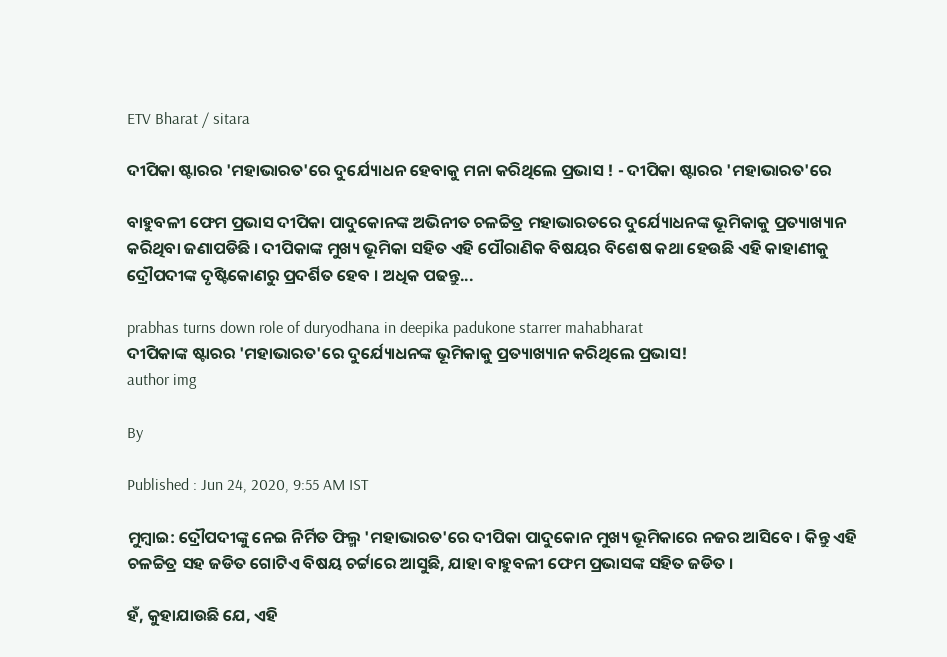ETV Bharat / sitara

ଦୀପିକା ଷ୍ଟାରର 'ମହାଭାରତ'ରେ ଦୁର୍ଯ୍ୟୋଧନ ହେବାକୁ ମନା କରିଥିଲେ ପ୍ରଭାସ ! - ଦୀପିକା ଷ୍ଟାରର 'ମହାଭାରତ'ରେ

ବାହୁବଳୀ ଫେମ ପ୍ରଭାସ ଦୀପିକା ପାଦୁକୋନଙ୍କ ଅଭିନୀତ ଚଳଚ୍ଚିତ୍ର ମହାଭାରତରେ ଦୁର୍ଯ୍ୟୋଧନଙ୍କ ଭୂମିକାକୁ ପ୍ରତ୍ୟାଖ୍ୟାନ କରିଥିବା ଜଣାପଡିଛି । ଦୀପିକାଙ୍କ ମୁଖ୍ୟ ଭୂମିକା ସହିତ ଏହି ପୌରାଣିକ ବିଷୟର ବିଶେଷ କଥା ହେଉଛି ଏହି କାହାଣୀକୁ ଦ୍ରୌପଦୀଙ୍କ ଦୃଷ୍ଟିକୋଣରୁ ପ୍ରଦର୍ଶିତ ହେବ । ଅଧିକ ପଢନ୍ତୁ...

prabhas turns down role of duryodhana in deepika padukone starrer mahabharat
ଦୀପିକାଙ୍କ ଷ୍ଟାରର 'ମହାଭାରତ'ରେ ଦୁର୍ଯ୍ୟୋଧନଙ୍କ ଭୂମିକାକୁ ପ୍ରତ୍ୟାଖ୍ୟାନ କରିଥିଲେ ପ୍ରଭାସ!
author img

By

Published : Jun 24, 2020, 9:55 AM IST

ମୁମ୍ବାଇ: ଦ୍ରୌପଦୀଙ୍କୁ ନେଇ ନିର୍ମିତ ଫିଲ୍ମ 'ମହାଭାରତ'ରେ ଦୀପିକା ପାଦୁକୋନ ମୁଖ୍ୟ ଭୂମିକାରେ ନଜର ଆସିବେ । କିନ୍ତୁ ଏହି ଚଳଚ୍ଚିତ୍ର ସହ ଜଡିତ ଗୋଟିଏ ବିଷୟ ଚର୍ଟ୍ଟାରେ ଆସୁଛି, ଯାହା ବାହୁବଳୀ ଫେମ ପ୍ରଭାସଙ୍କ ସହିତ ଜଡିତ ।

ହଁ, କୁହାଯାଉଛି ଯେ, ଏହି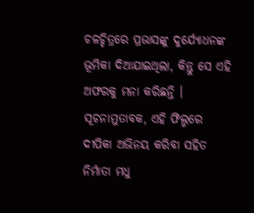ଚଳଚ୍ଚିତ୍ରରେ ପ୍ରଭାସଙ୍କୁ ଦୁର୍ଯ୍ୟୋଧନଙ୍କ ଭୂମିକା ଦିଆଯାଇଥିଲା, କିନ୍ତୁ ସେ ଏହି ଅଫରକୁ ମନା କରିଛନ୍ତି । ସୂଚନାମୁତାବକ, ଏହି ଫିଲ୍ମରେ ଦୀପିକା ଅଭିନୟ କରିବା ସହିତ ନିର୍ମାତା ମଧୁ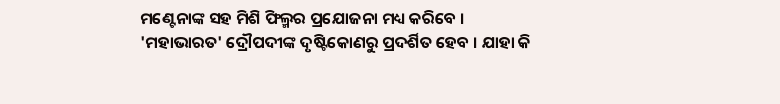ମଣ୍ଟେନାଙ୍କ ସହ ମିଶି ଫିଲ୍ମର ପ୍ରଯୋଜନା ମଧ୍ୟ କରିବେ । 'ମହାଭାରତ' ଦ୍ରୌପଦୀଙ୍କ ଦୃଷ୍ଟିକୋଣରୁ ପ୍ରଦର୍ଶିତ ହେବ । ଯାହା କି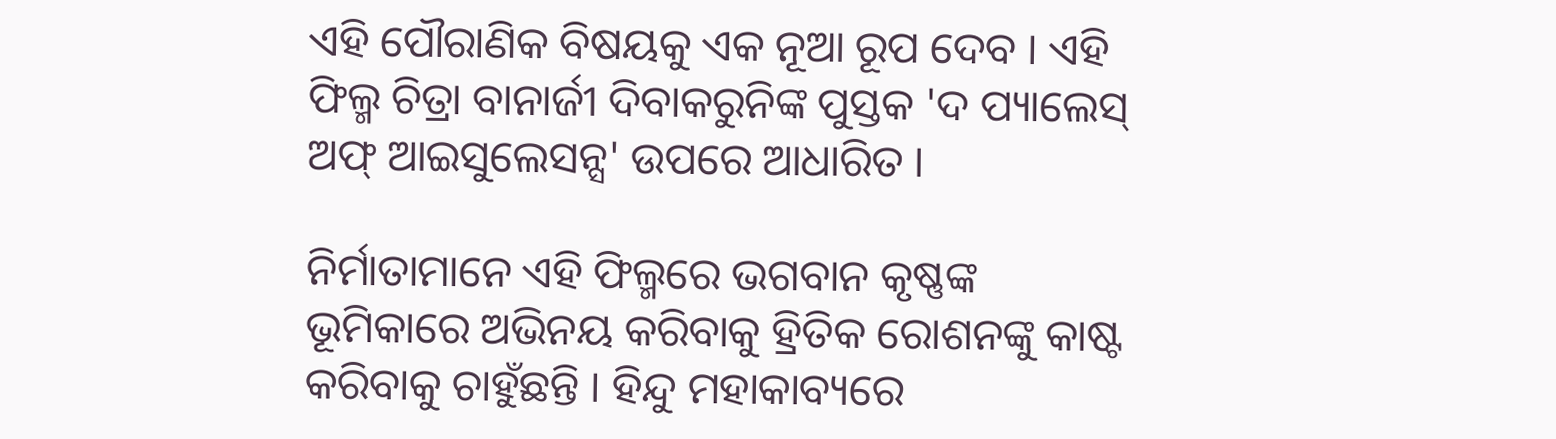ଏହି ପୌରାଣିକ ବିଷୟକୁ ଏକ ନୂଆ ରୂପ ଦେବ । ଏହି ଫିଲ୍ମ ଚିତ୍ରା ବାନାର୍ଜୀ ଦିବାକରୁନିଙ୍କ ପୁସ୍ତକ 'ଦ ପ୍ୟାଲେସ୍ ଅଫ୍ ଆଇସୁଲେସନ୍ସ' ଉପରେ ଆଧାରିତ ।

ନିର୍ମାତାମାନେ ଏହି ଫିଲ୍ମରେ ଭଗବାନ କୃଷ୍ଣଙ୍କ ଭୂମିକାରେ ଅଭିନୟ କରିବାକୁ ହ୍ରିତିକ ରୋଶନଙ୍କୁ କାଷ୍ଟ କରିବାକୁ ଚାହୁଁଛନ୍ତି । ହିନ୍ଦୁ ମହାକାବ୍ୟରେ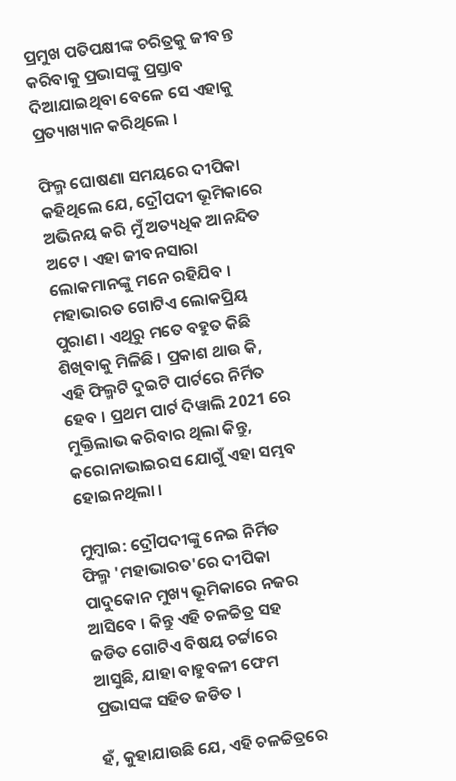ପ୍ରମୁଖ ପତିପକ୍ଷୀଙ୍କ ଚରିତ୍ରକୁ ଜୀବନ୍ତ କରିବାକୁ ପ୍ରଭାସଙ୍କୁ ପ୍ରସ୍ତାବ ଦିଆଯାଇଥିବା ବେଳେ ସେ ଏହାକୁ ପ୍ରତ୍ୟାଖ୍ୟାନ କରିଥିଲେ ।

ଫିଲ୍ମ ଘୋଷଣା ସମୟରେ ଦୀପିକା କହିଥିଲେ ଯେ, ଦ୍ରୌପଦୀ ଭୂମିକାରେ ଅଭିନୟ କରି ମୁଁ ଅତ୍ୟଧିକ ଆନନ୍ଦିତ ଅଟେ । ଏହା ଜୀବନସାରା ଲୋକମାନଙ୍କୁ ମନେ ରହିଯିବ । ମହାଭାରତ ଗୋଟିଏ ଲୋକପ୍ରିୟ ପୁରାଣ । ଏଥିରୁ ମତେ ବହୁତ କିଛି ଶିଖିବାକୁ ମିଳିଛି । ପ୍ରକାଶ ଥାଉ କି, ଏହି ଫିଲ୍ମଟି ଦୁଇଟି ପାର୍ଟରେ ନିର୍ମିତ ହେବ । ପ୍ରଥମ ପାର୍ଟ ଦିୱାଲି 2021 ରେ ମୁକ୍ତିଲାଭ କରିବାର ଥିଲା କିନ୍ତୁ, କରୋନାଭାଇରସ ଯୋଗୁଁ ଏହା ସମ୍ଭବ ହୋଇନଥିଲା ।

ମୁମ୍ବାଇ: ଦ୍ରୌପଦୀଙ୍କୁ ନେଇ ନିର୍ମିତ ଫିଲ୍ମ 'ମହାଭାରତ'ରେ ଦୀପିକା ପାଦୁକୋନ ମୁଖ୍ୟ ଭୂମିକାରେ ନଜର ଆସିବେ । କିନ୍ତୁ ଏହି ଚଳଚ୍ଚିତ୍ର ସହ ଜଡିତ ଗୋଟିଏ ବିଷୟ ଚର୍ଟ୍ଟାରେ ଆସୁଛି, ଯାହା ବାହୁବଳୀ ଫେମ ପ୍ରଭାସଙ୍କ ସହିତ ଜଡିତ ।

ହଁ, କୁହାଯାଉଛି ଯେ, ଏହି ଚଳଚ୍ଚିତ୍ରରେ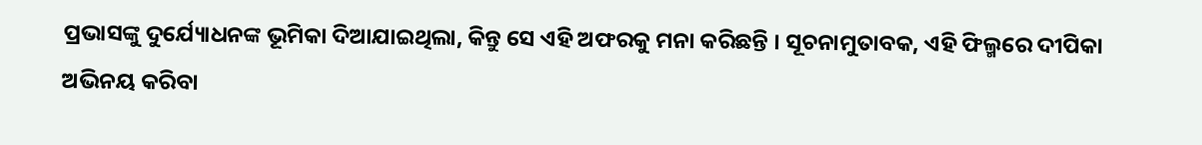ପ୍ରଭାସଙ୍କୁ ଦୁର୍ଯ୍ୟୋଧନଙ୍କ ଭୂମିକା ଦିଆଯାଇଥିଲା, କିନ୍ତୁ ସେ ଏହି ଅଫରକୁ ମନା କରିଛନ୍ତି । ସୂଚନାମୁତାବକ, ଏହି ଫିଲ୍ମରେ ଦୀପିକା ଅଭିନୟ କରିବା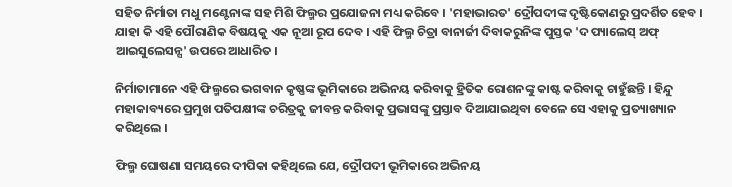ସହିତ ନିର୍ମାତା ମଧୁ ମଣ୍ଟେନାଙ୍କ ସହ ମିଶି ଫିଲ୍ମର ପ୍ରଯୋଜନା ମଧ୍ୟ କରିବେ । 'ମହାଭାରତ' ଦ୍ରୌପଦୀଙ୍କ ଦୃଷ୍ଟିକୋଣରୁ ପ୍ରଦର୍ଶିତ ହେବ । ଯାହା କି ଏହି ପୌରାଣିକ ବିଷୟକୁ ଏକ ନୂଆ ରୂପ ଦେବ । ଏହି ଫିଲ୍ମ ଚିତ୍ରା ବାନାର୍ଜୀ ଦିବାକରୁନିଙ୍କ ପୁସ୍ତକ 'ଦ ପ୍ୟାଲେସ୍ ଅଫ୍ ଆଇସୁଲେସନ୍ସ' ଉପରେ ଆଧାରିତ ।

ନିର୍ମାତାମାନେ ଏହି ଫିଲ୍ମରେ ଭଗବାନ କୃଷ୍ଣଙ୍କ ଭୂମିକାରେ ଅଭିନୟ କରିବାକୁ ହ୍ରିତିକ ରୋଶନଙ୍କୁ କାଷ୍ଟ କରିବାକୁ ଚାହୁଁଛନ୍ତି । ହିନ୍ଦୁ ମହାକାବ୍ୟରେ ପ୍ରମୁଖ ପତିପକ୍ଷୀଙ୍କ ଚରିତ୍ରକୁ ଜୀବନ୍ତ କରିବାକୁ ପ୍ରଭାସଙ୍କୁ ପ୍ରସ୍ତାବ ଦିଆଯାଇଥିବା ବେଳେ ସେ ଏହାକୁ ପ୍ରତ୍ୟାଖ୍ୟାନ କରିଥିଲେ ।

ଫିଲ୍ମ ଘୋଷଣା ସମୟରେ ଦୀପିକା କହିଥିଲେ ଯେ, ଦ୍ରୌପଦୀ ଭୂମିକାରେ ଅଭିନୟ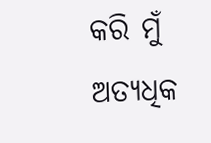କରି ମୁଁ ଅତ୍ୟଧିକ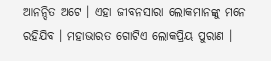ଆନନ୍ଦିତ ଅଟେ । ଏହା ଜୀବନସାରା ଲୋକମାନଙ୍କୁ ମନେ ରହିଯିବ । ମହାଭାରତ ଗୋଟିଏ ଲୋକପ୍ରିୟ ପୁରାଣ ।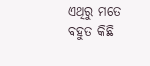ଏଥିରୁ ମତେ ବହୁତ କିଛି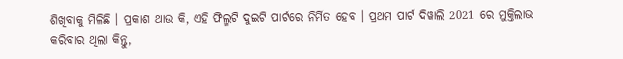ଶିଖିବାକୁ ମିଳିଛି । ପ୍ରକାଶ ଥାଉ କି, ଏହି ଫିଲ୍ମଟି ଦୁଇଟି ପାର୍ଟରେ ନିର୍ମିତ ହେବ । ପ୍ରଥମ ପାର୍ଟ ଦିୱାଲି 2021 ରେ ମୁକ୍ତିଲାଭ କରିବାର ଥିଲା କିନ୍ତୁ,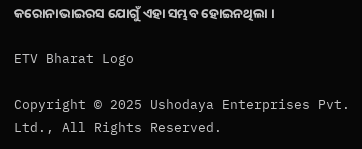କରୋନାଭାଇରସ ଯୋଗୁଁ ଏହା ସମ୍ଭବ ହୋଇନଥିଲା ।

ETV Bharat Logo

Copyright © 2025 Ushodaya Enterprises Pvt. Ltd., All Rights Reserved.